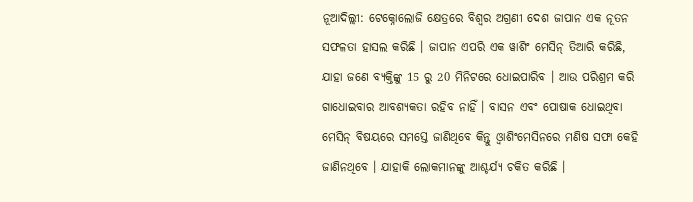ନୂଆଦିଲ୍ଲୀ: ଟେକ୍ନୋଲୋଜି କ୍ଷେତ୍ରରେ ବିଶ୍ୱର ଅଗ୍ରଣୀ ଦେଶ ଜାପାନ ଏକ ନୂତନ ସଫଳତା ହାସଲ କରିଛି । ଜାପାନ ଏପରି ଏକ ୱାଶିଂ ମେସିନ୍ ତିଆରି କରିଛି, ଯାହା ଜଣେ ବ୍ୟକ୍ତିଙ୍କୁ 15 ରୁ 20 ମିନିଟରେ ଧୋଇପାରିବ । ଆଉ ପରିଶ୍ରମ କରି ଗାଧୋଇବାର ଆବଶ୍ୟକତା ରହିବ ନାହିଁ । ବାସନ ଏବଂ ପୋଷାକ ଧୋଇଥିବା ମେସିନ୍ ବିଷୟରେ ସମସ୍ତେ ଜାଣିଥିବେ କିନ୍ତୁ ଓ୍ବାଶିଂମେସିନରେ ମଣିଷ ସଫା କେହି ଜାଣିନଥିବେ । ଯାହାକି ଲୋକମାନଙ୍କୁ ଆଶ୍ଚର୍ଯ୍ୟ ଚକିତ କରିଛି ।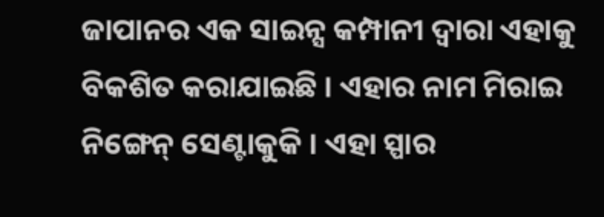ଜାପାନର ଏକ ସାଇନ୍ସ କମ୍ପାନୀ ଦ୍ବାରା ଏହାକୁ ବିକଶିତ କରାଯାଇଛି । ଏହାର ନାମ ମିରାଇ ନିଙ୍ଗେନ୍ ସେଣ୍ଟାକୁକି । ଏହା ସ୍ପାର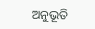ଅନୁଭୂତି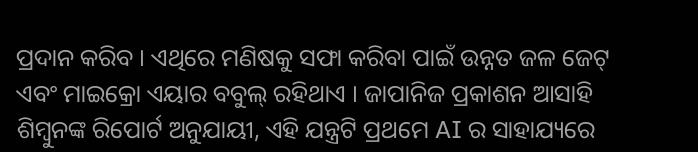ପ୍ରଦାନ କରିବ । ଏଥିରେ ମଣିଷକୁ ସଫା କରିବା ପାଇଁ ଉନ୍ନତ ଜଳ ଜେଟ୍ ଏବଂ ମାଇକ୍ରୋ ଏୟାର ବବୁଲ୍ ରହିଥାଏ । ଜାପାନିଜ ପ୍ରକାଶନ ଆସାହି ଶିମ୍ବୁନଙ୍କ ରିପୋର୍ଟ ଅନୁଯାୟୀ, ଏହି ଯନ୍ତ୍ରଟି ପ୍ରଥମେ AI ର ସାହାଯ୍ୟରେ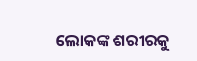ଲୋକଙ୍କ ଶରୀରକୁ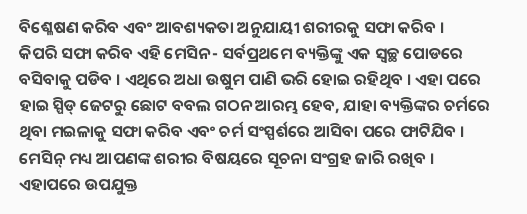ବିଶ୍ଳେଷଣ କରିବ ଏବଂ ଆବଶ୍ୟକତା ଅନୁଯାୟୀ ଶରୀରକୁ ସଫା କରିବ ।
କିପରି ସଫା କରିବ ଏହି ମେସିନ- ସର୍ବପ୍ରଥମେ ବ୍ୟକ୍ତିଙ୍କୁ ଏକ ସ୍ୱଚ୍ଛ ପୋଡରେ ବସିବାକୁ ପଡିବ । ଏଥିରେ ଅଧା ଉଷୁମ ପାଣି ଭରି ହୋଇ ରହିଥିବ । ଏହା ପରେ ହାଇ ସ୍ପିଡ୍ ଜେଟରୁ ଛୋଟ ବବଲ ଗଠନ ଆରମ୍ଭ ହେବ, ଯାହା ବ୍ୟକ୍ତିଙ୍କର ଚର୍ମରେ ଥିବା ମଇଳାକୁ ସଫା କରିବ ଏବଂ ଚର୍ମ ସଂସ୍ପର୍ଶରେ ଆସିବା ପରେ ଫାଟିଯିବ । ମେସିନ୍ ମଧ୍ୟ ଆପଣଙ୍କ ଶରୀର ବିଷୟରେ ସୂଚନା ସଂଗ୍ରହ ଜାରି ରଖିବ । ଏହାପରେ ଉପଯୁକ୍ତ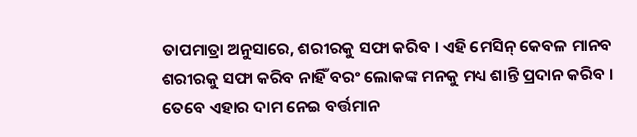ତାପମାତ୍ରା ଅନୁସାରେ, ଶରୀରକୁ ସଫା କରିବ । ଏହି ମେସିନ୍ କେବଳ ମାନବ ଶରୀରକୁ ସଫା କରିବ ନାହିଁ ବରଂ ଲୋକଙ୍କ ମନକୁ ମଧ୍ୟ ଶାନ୍ତି ପ୍ରଦାନ କରିବ । ତେବେ ଏହାର ଦାମ ନେଇ ବର୍ତ୍ତମାନ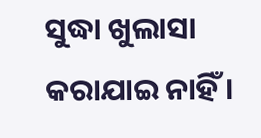ସୁଦ୍ଧା ଖୁଲାସା କରାଯାଇ ନାହିଁ ।